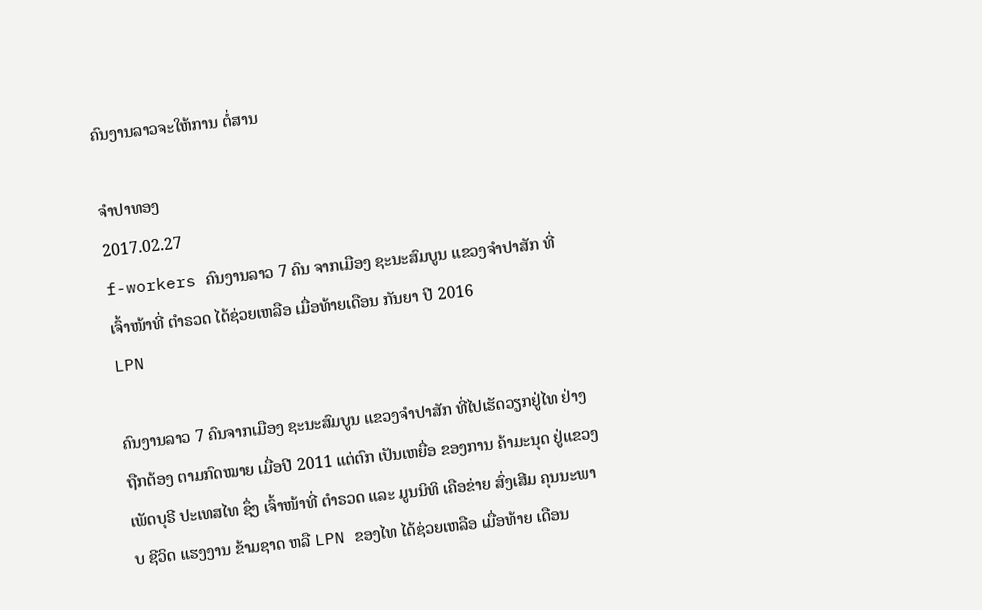ຄົນງານລາວຈະໃຫ້ການ ຕໍ່ສານ

ຈໍາປາທອງ
2017.02.27
f-workers ຄົນງານລາວ 7 ຄົນ ຈາກເມືອງ ຊະນະສົມບູນ ແຂວງຈຳປາສັກ ທີ່ ເຈົ້າໜ້າທີ່ ຕຳຣວດ ໄດ້ຊ່ວຍເຫລືອ ເມື່ອທ້າຍເດືອນ ກັນຍາ ປີ 2016
LPN

ຄົນງານລາວ 7 ຄົນຈາກເມືອງ ຊະນະສົມບູນ ແຂວງຈຳປາສັກ ທີ່ໄປເຮັດວຽກຢູ່ໄທ ຢ່າງຖືກຕ້ອງ ຕາມກົດໝາຍ ເມື່ອປີ 2011 ແຕ່ຕົກ ເປັນເຫຍື່ອ ຂອງການ ຄ້າມະນຸດ ຢູ່ແຂວງ ເພັດບຸຣີ ປະເທສໄທ ຊຶ່ງ ເຈົ້າໜ້າທີ່ ຕຳຣວດ ແລະ ມູນນິທິ ເຄືອຂ່າຍ ສົ່ງເສີມ ຄຸນນະພາບ ຊີວິດ ແຮງງານ ຂ້າມຊາດ ຫລື LPN ຂອງໄທ ໄດ້ຊ່ວຍເຫລືອ ເມື່ອທ້າຍ ເດືອນ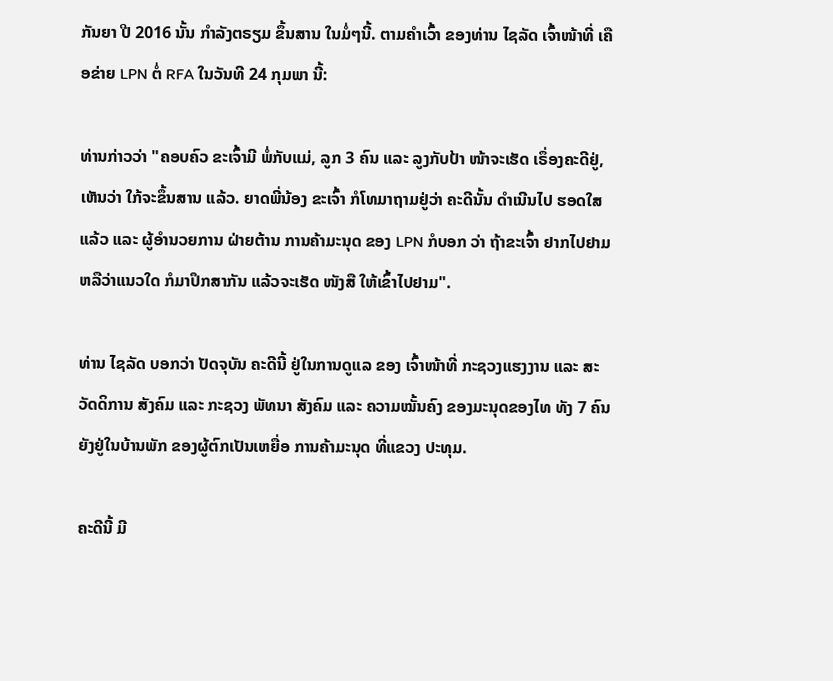ກັນຍາ ປີ 2016 ນັ້ນ ກຳລັງຕຣຽມ ຂຶ້ນສານ ໃນມໍ່ໆນີ້. ຕາມຄຳເວົ້າ ຂອງທ່ານ ໄຊລັດ ເຈົ້າໜ້າທີ່ ເຄືອຂ່າຍ LPN ຕໍ່ RFA ໃນວັນທີ 24 ກຸມພາ ນີ້:

ທ່ານກ່າວວ່າ "ຄອບຄົວ ຂະເຈົ້າມີ ພໍ່ກັບແມ່, ລູກ 3 ຄົນ ແລະ ລູງກັບປ້າ ໜ້າຈະເຮັດ ເຣຶ່ອງຄະດີຢູ່, ເຫັນວ່າ ໃກ້ຈະຂຶ້ນສານ ແລ້ວ. ຍາດພີ່ນ້ອງ ຂະເຈົ້າ ກໍໂທມາຖາມຢູ່ວ່າ ຄະດີນັ້ນ ດຳເນີນໄປ ຮອດໃສແລ້ວ ແລະ ຜູ້ອຳນວຍການ ຝ່າຍຕ້ານ ການຄ້າມະນຸດ ຂອງ LPN ກໍບອກ ວ່າ ຖ້າຂະເຈົ້າ ຢາກໄປຢາມ ຫລືວ່າແນວໃດ ກໍມາປຶກສາກັນ ແລ້ວຈະເຮັດ ໜັງສື ໃຫ້ເຂົ້າໄປຢາມ".

ທ່ານ ໄຊລັດ ບອກວ່າ ປັດຈຸບັນ ຄະດີນີ້ ຢູ່ໃນການດູແລ ຂອງ ເຈົ້າໜ້າທີ່ ກະຊວງແຮງງານ ແລະ ສະວັດດິການ ສັງຄົມ ແລະ ກະຊວງ ພັທນາ ສັງຄົມ ແລະ ຄວາມໝັ້ນຄົງ ຂອງມະນຸດຂອງໄທ ທັງ 7 ຄົນ ຍັງຢູ່ໃນບ້ານພັກ ຂອງຜູ້ຕົກເປັນເຫຍື່ອ ການຄ້າມະນຸດ ທີ່ແຂວງ ປະທຸມ.

ຄະດີນີ້ ມີ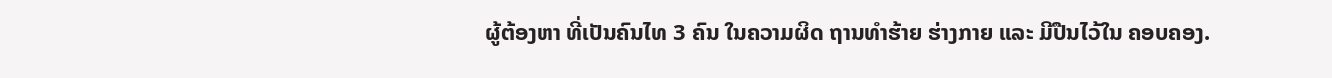ຜູ້ຕ້ອງຫາ ທີ່ເປັນຄົນໄທ 3 ຄົນ ໃນຄວາມຜິດ ຖານທຳຮ້າຍ ຮ່າງກາຍ ແລະ ມີປືນໄວ້ໃນ ຄອບຄອງ.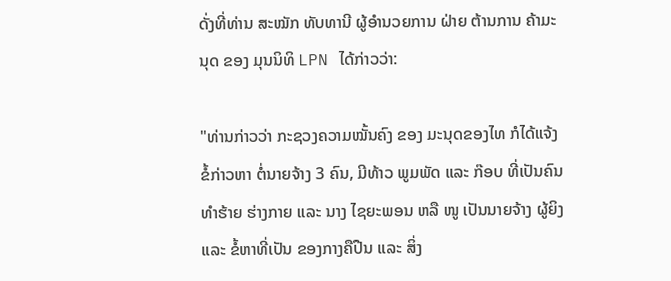ດັ່ງທີ່ທ່ານ ສະໝັກ ທັບທານີ ຜູ້ອຳນວຍການ ຝ່າຍ ຕ້ານການ ຄ້າມະນຸດ ຂອງ ມຸນນິທິ LPN ໄດ້ກ່າວວ່າ:

"ທ່ານກ່າວວ່າ ກະຊວງຄວາມໝັ້ນຄົງ ຂອງ ມະນຸດຂອງໄທ ກໍໄດ້ແຈ້ງ ຂໍ້ກ່າວຫາ ຕໍ່ນາຍຈ້າງ 3 ຄົນ, ມີທ້າວ ພູມພັດ ແລະ ກ໊ອບ ທີ່ເປັນຄົນທຳຮ້າຍ ຮ່າງກາຍ ແລະ ນາງ ໄຊຍະພອນ ຫລື ໜູ ເປັນນາຍຈ້າງ ຜູ້ຍິງ ແລະ ຂໍ້ຫາທີ່ເປັນ ຂອງກາງຄືປືນ ແລະ ສິ່ງ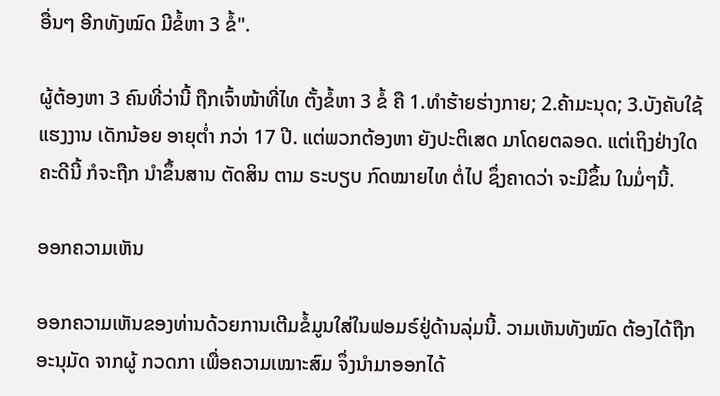ອື່ນໆ ອີກທັງໝົດ ມີຂໍ້ຫາ 3 ຂໍ້".

ຜູ້ຕ້ອງຫາ 3 ຄົນທີ່ວ່ານີ້ ຖືກເຈົ້າໜ້າທີ່ໄທ ຕັ້ງຂໍ້ຫາ 3 ຂໍ້ ຄື 1.ທຳຮ້າຍຮ່າງກາຍ; 2.ຄ້າມະນຸດ; 3.ບັງຄັບໃຊ້ ແຮງງານ ເດັກນ້ອຍ ອາຍຸຕ່ຳ ກວ່າ 17 ປີ. ແຕ່ພວກຕ້ອງຫາ ຍັງປະຕິເສດ ມາໂດຍຕລອດ. ແຕ່ເຖິງຢ່າງໃດ ຄະດີນີ້ ກໍຈະຖືກ ນຳຂຶ້ນສານ ຕັດສິນ ຕາມ ຣະບຽບ ກົດໝາຍໄທ ຕໍ່ໄປ ຊຶ່ງຄາດວ່າ ຈະມີຂຶ້ນ ໃນມໍ່ໆນີ້.

ອອກຄວາມເຫັນ

ອອກຄວາມເຫັນຂອງທ່ານດ້ວຍການເຕີມຂໍ້ມູນໃສ່ໃນຟອມຣ໌ຢູ່ດ້ານລຸ່ມນີ້. ວາມເຫັນທັງໝົດ ຕ້ອງໄດ້ຖືກ ອະນຸມັດ ຈາກຜູ້ ກວດກາ ເພື່ອຄວາມເໝາະສົມ ຈຶ່ງນໍາມາອອກໄດ້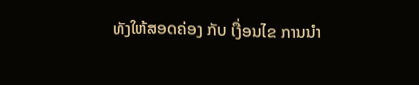ທັງໃຫ້ສອດຄ່ອງ ກັບ ເງື່ອນໄຂ ການນຳ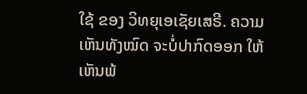ໃຊ້ ຂອງ ວິທຍຸເອເຊັຍເສຣີ. ຄວາມເຫັນທັງໝົດ ຈະບໍ່ປາກົດອອກ ໃຫ້ເຫັນພ້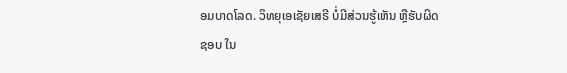ອມບາດໂລດ. ວິທຍຸເອເຊັຍເສຣີ ບໍ່ມີສ່ວນຮູ້ເຫັນ ຫຼືຮັບຜິດຊອບ ໃນ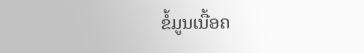ຂໍ້ມູນເນື້ອຄ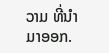ວາມ ທີ່ນໍາມາອອກ.